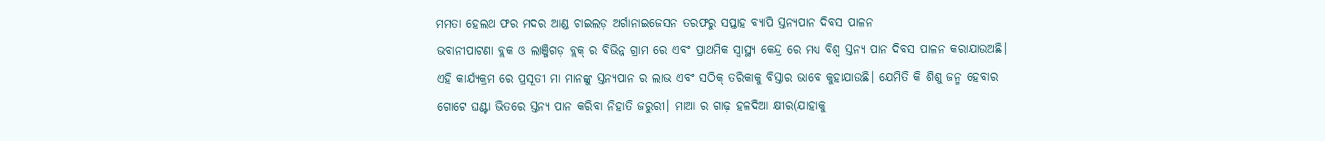ମମତା ହେଲଥ ଫର ମଦର ଆଣ୍ଡ ଚାଇଲଡ଼ ଅର୍ଗାନାଇଜେସନ ତରଫରୁ ସପ୍ତାହ ବ୍ୟାପି ସ୍ତନ୍ୟପାନ ଦିବସ ପାଳନ
ଭବାନୀପାଟଣା ବ୍ଲକ ଓ ଲାଞ୍ଜିଗଡ଼ ବ୍ଲକ୍ ର ବିଭିନ୍ନ ଗ୍ରାମ ରେ ଏବଂ ପ୍ରାଥମିକ ସ୍ୱାସ୍ଥ୍ୟ କେନ୍ଦ୍ର ରେ ମଧ୍ୟ ବିଶ୍ଵ ସ୍ତନ୍ୟ ପାନ ଦିବସ ପାଳନ କରାଯାଉଅଛି। ଏହି କାର୍ଯ୍ୟକ୍ରମ ରେ ପ୍ରସୂତୀ ମା ମାନଙ୍କୁ ସ୍ତନ୍ୟପାନ ର ଲାଭ ଏବଂ ସଠିକ୍ ତରିକାକୁ ବିସ୍ତାର ଭାବେ କୁହାଯାଉଛି। ଯେମିତି କି ଶିଶୁ ଜନ୍ମ ହେବାର ଗୋଟେ ଘଣ୍ଟା ଭିତରେ ସ୍ତନ୍ୟ ପାନ କରିବା ନିହାତି ଜରୁରୀ। ମାଆ ର ଗାଢ଼ ହଳଦିଆ କ୍ଷୀର(ଯାହାକୁ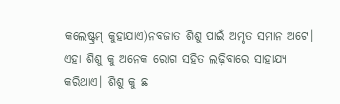କଲେଷ୍ଟ୍ରମ୍ କୁହାଯାଏ)ନବଜାତ ଶିଶୁ ପାଇଁ ଅମୃତ ସମାନ ଅଟେ। ଏହା ଶିଶୁ କୁ ଅନେକ ରୋଗ ସହିତ ଲଢ଼ିବାରେ ସାହାଯ୍ୟ କରିଥାଏ। ଶିଶୁ କୁ ଛ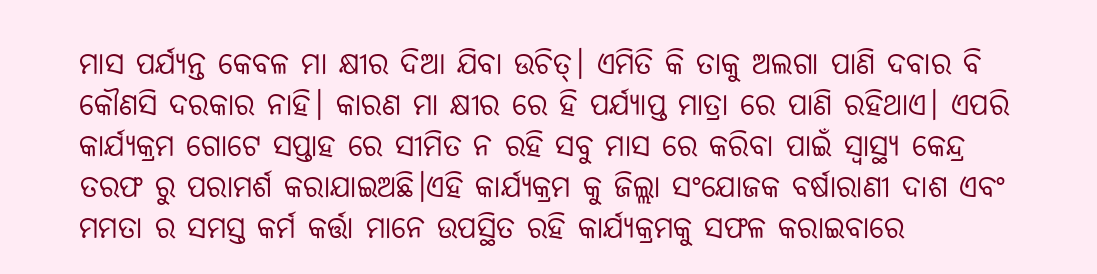ମାସ ପର୍ଯ୍ୟନ୍ତ କେବଳ ମା କ୍ଷୀର ଦିଆ ଯିବା ଉଚିତ୍। ଏମିତି କି ତାକୁ ଅଲଗା ପାଣି ଦବାର ବି କୌଣସି ଦରକାର ନାହି। କାରଣ ମା କ୍ଷୀର ରେ ହି ପର୍ଯ୍ୟାପ୍ତ ମାତ୍ରା ରେ ପାଣି ରହିଥାଏ। ଏପରି କାର୍ଯ୍ୟକ୍ରମ ଗୋଟେ ସପ୍ତାହ ରେ ସୀମିତ ନ ରହି ସବୁ ମାସ ରେ କରିବା ପାଇଁ ସ୍ୱାସ୍ଥ୍ୟ କେନ୍ଦ୍ର ତରଫ ରୁ ପରାମର୍ଶ କରାଯାଇଅଛି।ଏହି କାର୍ଯ୍ୟକ୍ରମ କୁ ଜିଲ୍ଲା ସଂଯୋଜକ ବର୍ଷାରାଣୀ ଦାଶ ଏବଂ ମମତା ର ସମସ୍ତ କର୍ମ କର୍ତ୍ତା ମାନେ ଉପସ୍ଥିତ ରହି କାର୍ଯ୍ୟକ୍ରମକୁ ସଫଳ କରାଇବାରେ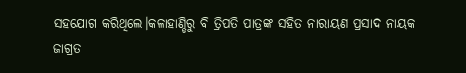ସହଯୋଗ କରିଥିଲେ।କଳାହାଣ୍ଡିରୁ ବି ତ୍ରିପତି ପାତ୍ରଙ୍କ ସହିତ ନାରାୟଣ ପ୍ରସାଦ ନାୟକ ଜାଗ୍ରତ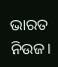ଭାରତ ନିଉଜ।